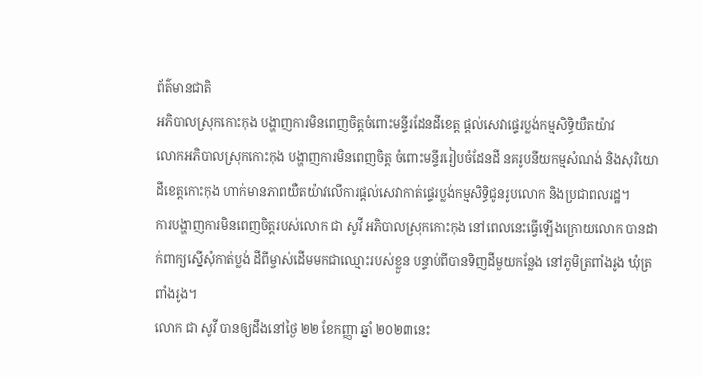ព័ត៌មានជាតិ
អភិបាលស្រុកកោះកុង បង្ហាញការមិនពេញចិត្តចំពោះមន្ទីរដែនដីខេត្ត ផ្តល់សេវាផ្ទេរប្លង់កម្មសិទ្ធិយឺតយ៉ាវ
លោកអភិបាលស្រុកកោះកុង បង្ហាញការមិនពេញចិត្ត ចំពោះមន្ទីររៀបចំដែនដី នគរូបនីយកម្មសំណង់ និងសុរិយោដីខេត្តកោះកុង ហាក់មានភាពយឺតយ៉ាវលើការផ្តល់សេវាកាត់ផ្ទេរប្លង់កម្មសិទ្ធិជូនរូបលោក និងប្រជាពលរដ្ឋ។
ការបង្ហាញការមិនពេញចិត្តរបស់លោក ជា សូវី អភិបាលស្រុកកោះកុង នៅពេលនេះធ្វើឡើងក្រោយលោក បានដាក់ពាក្យស្នើសុំកាត់ប្លង់ ដីពីម្ចាស់ដើមមកជាឈ្មោះរបស់ខ្លួន បន្ទាប់ពីបានទិញដីមួយកន្លែង នៅភូមិត្រពាំងរូង ឃុំត្រពាំងរូង។
លោក ជា សូវី បានឲ្យដឹងនៅថ្ងៃ ២២ ខែកញ្ញា ឆ្នាំ ២០២៣នេះ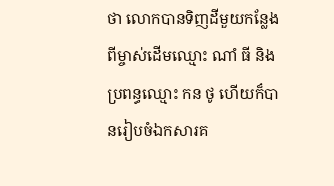ថា លោកបានទិញដីមួយកន្លែង ពីម្ចាស់ដើមឈ្មោះ ណាំ ធី និងប្រពន្ធឈ្មោះ កន ថូ ហើយក៏បានរៀបចំឯកសារគ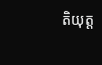តិយុត្ត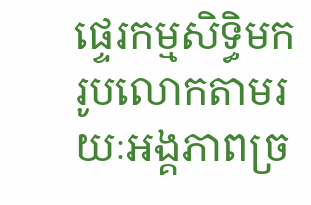ផ្ទេរកម្មសិទ្ធិមករូបលោកតាមរយៈអង្គភាពច្រ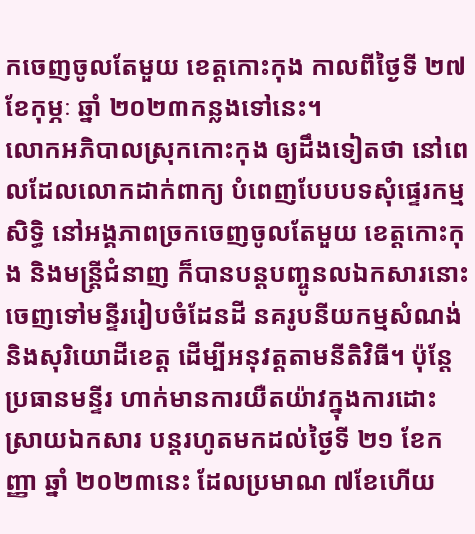កចេញចូលតែមួយ ខេត្តកោះកុង កាលពីថ្ងៃទី ២៧ ខែកុម្ភៈ ឆ្នាំ ២០២៣កន្លងទៅនេះ។
លោកអភិបាលស្រុកកោះកុង ឲ្យដឹងទៀតថា នៅពេលដែលលោកដាក់ពាក្យ បំពេញបែបបទសុំផ្ទេរកម្មសិទ្ធិ នៅអង្គភាពច្រកចេញចូលតែមួយ ខេត្តកោះកុង និងមន្រ្តីជំនាញ ក៏បានបន្តបញ្ចូនលឯកសារនោះ ចេញទៅមន្ទីររៀបចំដែនដី នគរូបនីយកម្មសំណង់ និងសុរិយោដីខេត្ត ដើម្បីអនុវត្តតាមនីតិវិធី។ ប៉ុន្តែប្រធានមន្ទីរ ហាក់មានការយឺតយ៉ាវក្នុងការដោះស្រាយឯកសារ បន្តរហូតមកដល់ថ្ងៃទី ២១ ខែកញ្ញា ឆ្នាំ ២០២៣នេះ ដែលប្រមាណ ៧ខែហើយ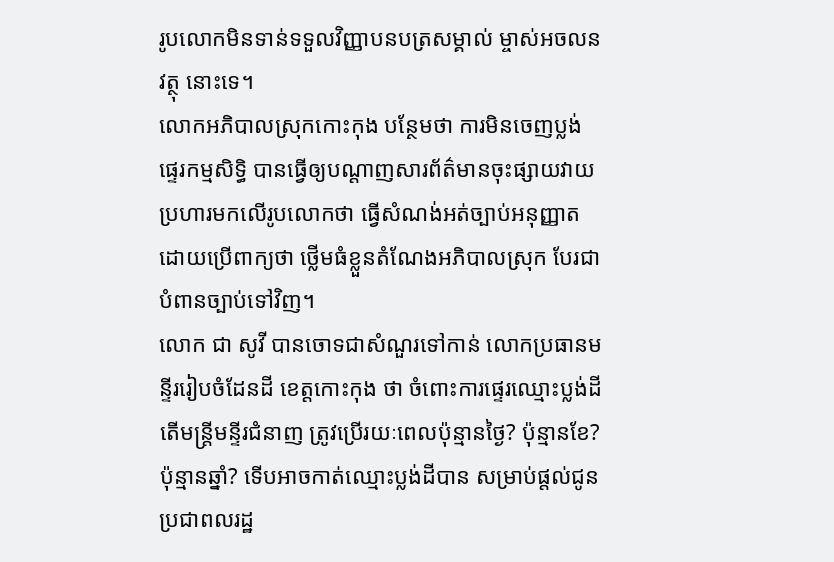រូបលោកមិនទាន់ទទួលវិញ្ញាបនបត្រសម្គាល់ ម្ចាស់អចលនវត្ថុ នោះទេ។
លោកអភិបាលស្រុកកោះកុង បន្ថែមថា ការមិនចេញប្លង់ផ្ទេរកម្មសិទ្ធិ បានធ្វើឲ្យបណ្តាញសារព័ត៌មានចុះផ្សាយវាយប្រហារមកលើរូបលោកថា ធ្វើសំណង់អត់ច្បាប់អនុញ្ញាត ដោយប្រើពាក្យថា ថ្លើមធំខ្លួនតំណែងអភិបាលស្រុក បែរជាបំពានច្បាប់ទៅវិញ។
លោក ជា សូវី បានចោទជាសំណួរទៅកាន់ លោកប្រធានមន្ទីររៀបចំដែនដី ខេត្តកោះកុង ថា ចំពោះការផ្ទេរឈ្មោះប្លង់ដី តើមន្រ្តីមន្ទីរជំនាញ ត្រូវប្រើរយៈពេលប៉ុន្មានថ្ងៃ? ប៉ុន្មានខែ? ប៉ុន្មានឆ្នាំ? ទើបអាចកាត់ឈ្មោះប្លង់ដីបាន សម្រាប់ផ្តល់ជូនប្រជាពលរដ្ឋ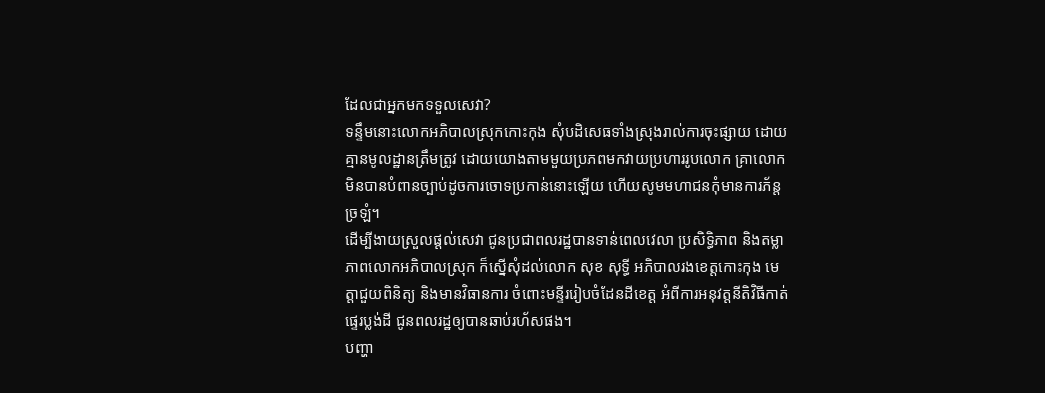ដែលជាអ្នកមកទទួលសេវា?
ទន្ទឹមនោះលោកអភិបាលស្រុកកោះកុង សុំបដិសេធទាំងស្រុងរាល់ការចុះផ្សាយ ដោយគ្មានមូលដ្ឋានត្រឹមត្រូវ ដោយយោងតាមមួយប្រភពមកវាយប្រហាររូបលោក គ្រាលោកមិនបានបំពានច្បាប់ដូចការចោទប្រកាន់នោះឡើយ ហើយសូមមហាជនកុំមានការភ័ន្តច្រឡំ។
ដើម្បីងាយស្រួលផ្តល់សេវា ជូនប្រជាពលរដ្ឋបានទាន់ពេលវេលា ប្រសិទ្ធិភាព និងតម្លាភាពលោកអភិបាលស្រុក ក៏ស្នើសុំដល់លោក សុខ សុទ្ធី អភិបាលរងខេត្តកោះកុង មេត្តាជួយពិនិត្យ និងមានវិធានការ ចំពោះមន្ទីររៀបចំដែនដីខេត្ត អំពីការអនុវត្តនីតិវិធីកាត់ផ្ទេរប្លង់ដី ជូនពលរដ្ឋឲ្យបានឆាប់រហ័សផង។
បញ្ហា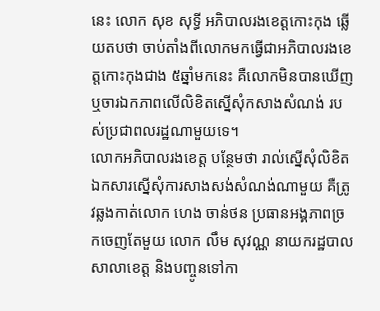នេះ លោក សុខ សុទ្ធី អភិបាលរងខេត្តកោះកុង ឆ្លើយតបថា ចាប់តាំងពីលោកមកធ្វើជាអភិបាលរងខេត្តកោះកុងជាង ៥ឆ្នាំមកនេះ គឺលោកមិនបានឃើញ ឬចារឯកភាពលើលិខិតស្នើសុំកសាងសំណង់ របស់ប្រជាពលរដ្ឋណាមួយទេ។
លោកអភិបាលរងខេត្ត បន្ថែមថា រាល់ស្នើសុំលិខិតឯកសារស្នើសុំការសាងសង់សំណង់ណាមួយ គឺត្រូវឆ្លងកាត់លោក ហេង ចាន់ថន ប្រធានអង្គភាពច្រកចេញតែមួយ លោក លឹម សុវណ្ណ នាយករដ្ឋបាលសាលាខេត្ត និងបញ្ចូនទៅកា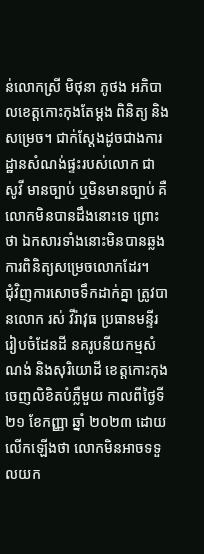ន់លោកស្រី មិថុនា ភូថង អភិបាលខេត្តកោះកុងតែម្តង ពិនិត្យ និងសម្រេច។ ជាក់ស្តែងដូចជាងការដ្ឋានសំណង់ផ្ទះរបស់លោក ជា សូវី មានច្បាប់ ឬមិនមានច្បាប់ គឺលោកមិនបានដឹងនោះទេ ព្រោះថា ឯកសារទាំងនោះមិនបានឆ្លងការពិនិត្យសម្រេចលោកដែរ។
ជុំវិញការសោចទឹកដាក់គ្នា ត្រូវបានលោក រស់ វីរ៉ាវុធ ប្រធានមន្ទីររៀបចំដែនដី នគរូបនីយកម្មសំណង់ និងសុរិយោដី ខេត្តកោះកុង ចេញលិខិតបំភ្លឺមួយ កាលពីថ្ងៃទី ២១ ខែកញ្ញា ឆ្នាំ ២០២៣ ដោយលើកឡើងថា លោកមិនអាចទទួលយក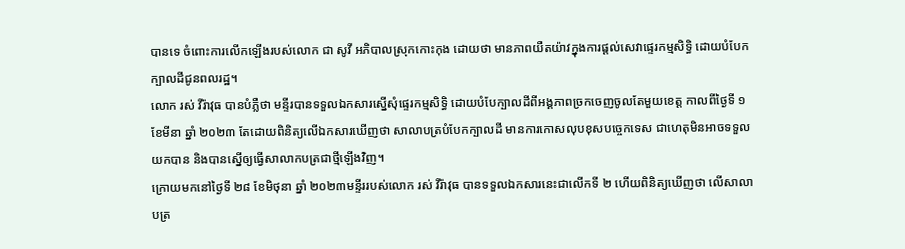បានទេ ចំពោះការលើកឡើងរបស់លោក ជា សូវី អភិបាលស្រុកកោះកុង ដោយថា មានភាពយឺតយ៉ាវក្នុងការផ្តល់សេវាផ្ទេរកម្មសិទ្ធិ ដោយបំបែកក្បាលដីជូនពលរដ្ឋ។
លោក រស់ វីរ៉ាវុធ បានបំភ្លឺថា មន្ទីរបានទទួលឯកសារស្នើសុំផ្ទេរកម្មសិទ្ធិ ដោយបំបែក្បាលដីពីអង្គភាពច្រកចេញចូលតែមួយខេត្ត កាលពីថ្ងៃទី ១ ខែមីនា ឆ្នាំ ២០២៣ តែដោយពិនិត្យលើឯកសារឃើញថា សាលាបត្របំបែកក្បាលដី មានការកោសលុបខុសបច្ចេកទេស ជាហេតុមិនអាចទទួលយកបាន និងបានស្នើឲ្យធ្វើសាលាកបត្រជាថ្មីឡើងវិញ។
ក្រោយមកនៅថ្ងៃទី ២៨ ខែមិថុនា ឆ្នាំ ២០២៣មន្ទីររបស់លោក រស់ វីរ៉ាវុធ បានទទួលឯកសារនេះជាលើកទី ២ ហើយពិនិត្យឃើញថា លើសាលាបត្រ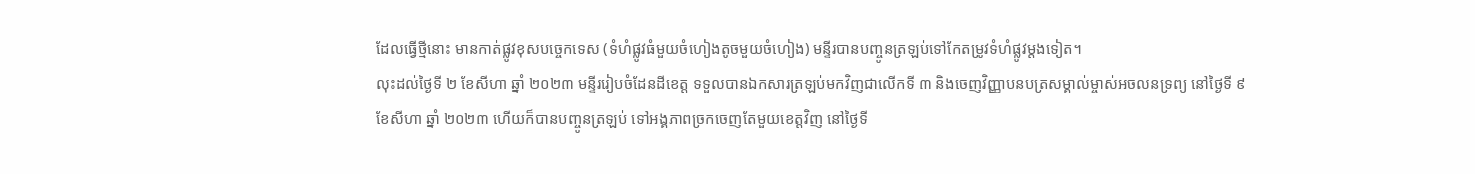ដែលធ្វើថ្មីនោះ មានកាត់ផ្លូវខុសបច្ចេកទេស (ទំហំផ្លូវធំមួយចំហៀងតូចមួយចំហៀង) មន្ទីរបានបញ្ចូនត្រឡប់ទៅកែតម្រូវទំហំផ្លូវម្តងទៀត។
លុះដល់ថ្ងៃទី ២ ខែសីហា ឆ្នាំ ២០២៣ មន្ទីររៀបចំដែនដីខេត្ត ទទួលបានឯកសារត្រឡប់មកវិញជាលើកទី ៣ និងចេញវិញ្ញាបនបត្រសម្គាល់ម្ចាស់អចលនទ្រព្យ នៅថ្ងៃទី ៩ ខែសីហា ឆ្នាំ ២០២៣ ហើយក៏បានបញ្ចូនត្រឡប់ ទៅអង្គភាពច្រកចេញតែមួយខេត្តវិញ នៅថ្ងៃទី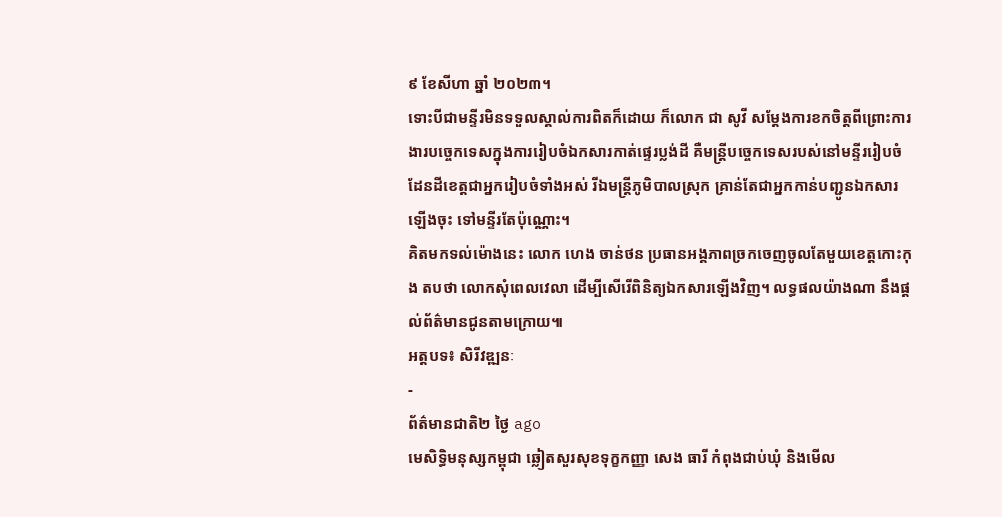៩ ខែសីហា ឆ្នាំ ២០២៣។
ទោះបីជាមន្ទីរមិនទទួលស្គាល់ការពិតក៏ដោយ ក៏លោក ជា សូវី សម្តែងការខកចិត្តពីព្រោះការងារបច្ចេកទេសក្នុងការរៀបចំឯកសារកាត់ផ្ទេរប្លង់ដី គឺមន្ត្រីបច្ចេកទេសរបស់នៅមន្ទីររៀបចំដែនដីខេត្តជាអ្នករៀបចំទាំងអស់ រីឯមន្ត្រីភូមិបាលស្រុក គ្រាន់តែជាអ្នកកាន់បញ្ជូនឯកសារឡើងចុះ ទៅមន្ទីរតែប៉ុណ្ណោះ។
គិតមកទល់ម៉ោងនេះ លោក ហេង ចាន់ថន ប្រធានអង្គភាពច្រកចេញចូលតែមួយខេត្តកោះកុង តបថា លោកសុំពេលវេលា ដើម្បីសើរើពិនិត្យឯកសារឡើងវិញ។ លទ្ធផលយ៉ាងណា នឹងផ្តល់ព័ត៌មានជូនតាមក្រោយ៕
អត្តបទ៖ សិរីវឌ្ឍនៈ
-
ព័ត៌មានជាតិ២ ថ្ងៃ ago
មេសិទ្ធិមនុស្សកម្ពុជា ឆ្លៀតសួរសុខទុក្ខកញ្ញា សេង ធារី កំពុងជាប់ឃុំ និងមើល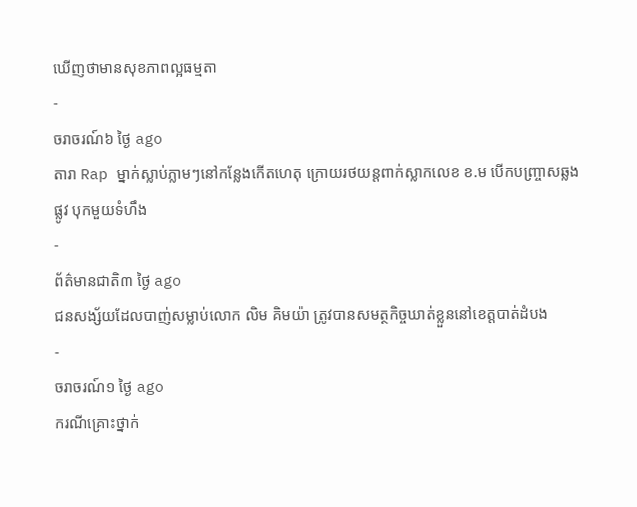ឃើញថាមានសុខភាពល្អធម្មតា
-
ចរាចរណ៍៦ ថ្ងៃ ago
តារា Rap ម្នាក់ស្លាប់ភ្លាមៗនៅកន្លែងកើតហេតុ ក្រោយរថយន្ដពាក់ស្លាកលេខ ខ.ម បើកបញ្ច្រាសឆ្លងផ្លូវ បុកមួយទំហឹង
-
ព័ត៌មានជាតិ៣ ថ្ងៃ ago
ជនសង្ស័យដែលបាញ់សម្លាប់លោក លិម គិមយ៉ា ត្រូវបានសមត្ថកិច្ចឃាត់ខ្លួននៅខេត្តបាត់ដំបង
-
ចរាចរណ៍១ ថ្ងៃ ago
ករណីគ្រោះថ្នាក់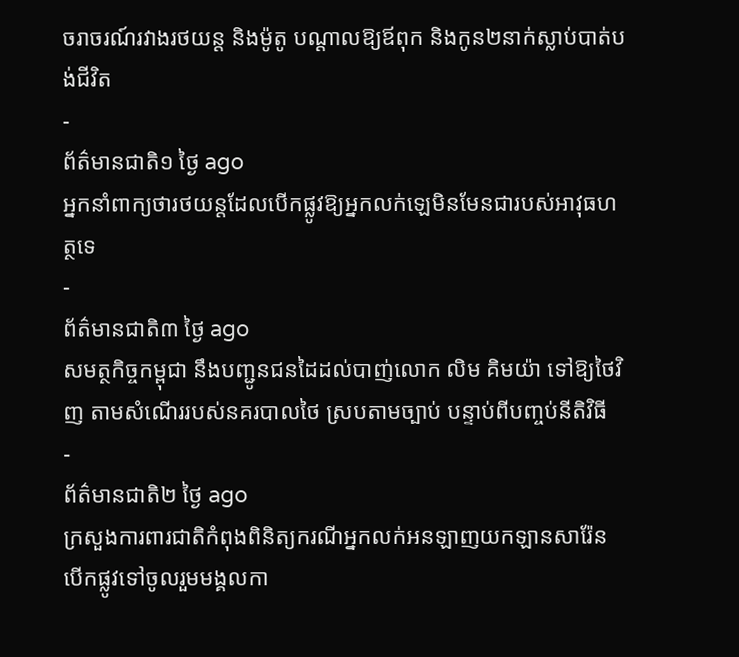ចរាចរណ៍រវាងរថយន្ត និងម៉ូតូ បណ្ដាលឱ្យឪពុក និងកូន២នាក់ស្លាប់បាត់បង់ជីវិត
-
ព័ត៌មានជាតិ១ ថ្ងៃ ago
អ្នកនាំពាក្យថារថយន្តដែលបើកផ្លូវឱ្យអ្នកលក់ឡេមិនមែនជារបស់អាវុធហត្ថទេ
-
ព័ត៌មានជាតិ៣ ថ្ងៃ ago
សមត្ថកិច្ចកម្ពុជា នឹងបញ្ជូនជនដៃដល់បាញ់លោក លិម គិមយ៉ា ទៅឱ្យថៃវិញ តាមសំណើររបស់នគរបាលថៃ ស្របតាមច្បាប់ បន្ទាប់ពីបញ្ចប់នីតិវិធី
-
ព័ត៌មានជាតិ២ ថ្ងៃ ago
ក្រសួងការពារជាតិកំពុងពិនិត្យករណីអ្នកលក់អនឡាញយកឡានសារ៉ែនបើកផ្លូវទៅចូលរួមមង្គលកា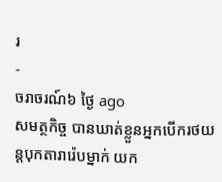រ
-
ចរាចរណ៍៦ ថ្ងៃ ago
សមត្ថកិច្ច បានឃាត់ខ្លួនអ្នកបើករថយន្តបុកតារារ៉េបម្នាក់ យក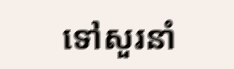ទៅសួរនាំ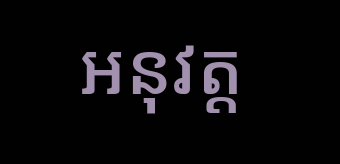អនុវត្ត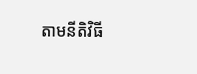តាមនីតិវិធី